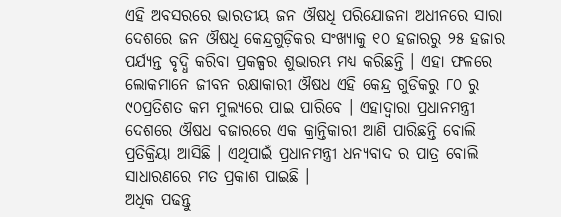ଏହି ଅବସରରେ ଭାରତୀୟ ଜନ ଔଷଧି ପରିଯୋଜନା ଅଧୀନରେ ସାରା ଦେଶରେ ଜନ ଔଷଧି କେନ୍ଦ୍ରଗୁଡ଼ିକର ସଂଖ୍ୟାକୁ ୧୦ ହଜାରରୁ ୨୫ ହଜାର ପର୍ଯ୍ୟନ୍ତ ବୃଦ୍ଧି କରିବା ପ୍ରକଳ୍ପର ଶୁଭାରମ୍ଭ ମଧ୍ୟ କରିଛନ୍ତି । ଏହା ଫଳରେ ଲୋକମାନେ ଜୀବନ ରକ୍ଷାକାରୀ ଔଷଧ ଏହି କେନ୍ଦ୍ର ଗୁଡିକରୁ ୮୦ ରୁ ୯୦ପ୍ରତିଶତ କମ ମୁଲ୍ୟରେ ପାଇ ପାରିବେ । ଏହାଦ୍ବାରା ପ୍ରଧାନମନ୍ତ୍ରୀ ଦେଶରେ ଔଷଧ ବଜାରରେ ଏକ କ୍ରାନ୍ତିକାରୀ ଆଣି ପାରିଛନ୍ତି ବୋଲି ପ୍ରତିକ୍ରିୟା ଆସିଛି । ଏଥିପାଇଁ ପ୍ରଧାନମନ୍ତ୍ରୀ ଧନ୍ୟବାଦ ର ପାତ୍ର ବୋଲି ସାଧାରଣରେ ମତ ପ୍ରକାଶ ପାଇଛି ।
ଅଧିକ ପଢନ୍ତୁ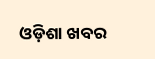ଓଡ଼ିଶା ଖବର